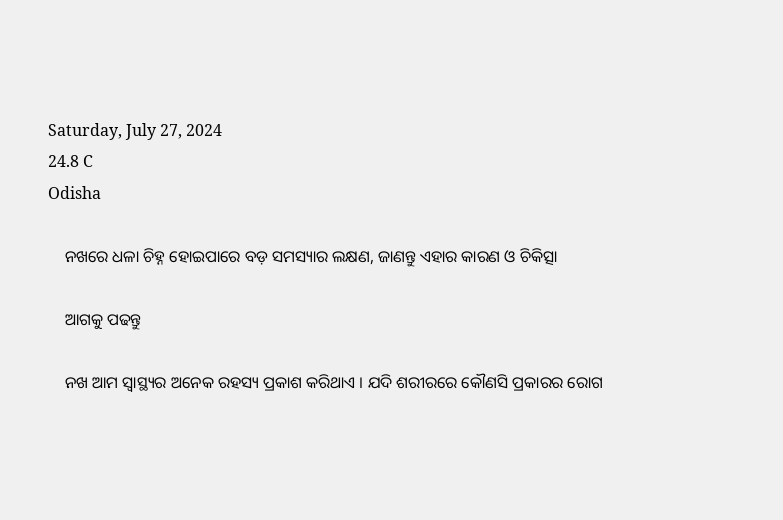Saturday, July 27, 2024
24.8 C
Odisha

    ନଖରେ ଧଳା ଚିହ୍ନ ହୋଇପାରେ ବଡ଼ ସମସ୍ୟାର ଲକ୍ଷଣ, ଜାଣନ୍ତୁ ଏହାର କାରଣ ଓ ଚିକିତ୍ସା

    ଆଗକୁ ପଢନ୍ତୁ

    ନଖ ଆମ ସ୍ୱାସ୍ଥ୍ୟର ଅନେକ ରହସ୍ୟ ପ୍ରକାଶ କରିଥାଏ । ଯଦି ଶରୀରରେ କୌଣସି ପ୍ରକାରର ରୋଗ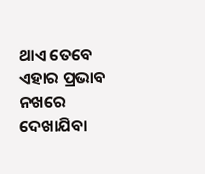ଥାଏ ତେବେ ଏହାର ପ୍ରଭାବ ନଖରେ ଦେଖାଯିବା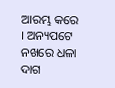ଆରମ୍ଭ କରେ । ଅନ୍ୟପଟେ ନଖରେ ଧଳା ଦାଗ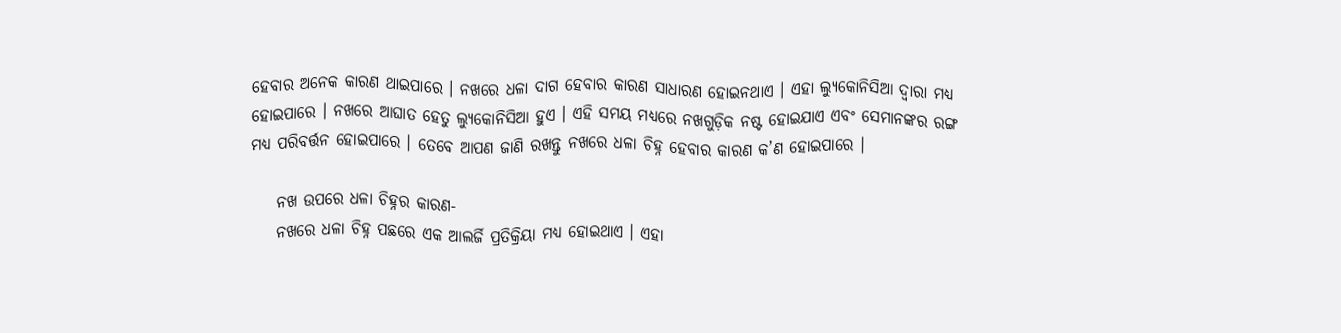ହେବାର ଅନେକ କାରଣ ଥାଇପାରେ । ନଖରେ ଧଳା ଦାଗ ହେବାର କାରଣ ସାଧାରଣ ହୋଇନଥାଏ । ଏହା ଲ୍ୟୁକୋନିସିଆ ଦ୍ୱାରା ମଧ୍ୟ ହୋଇପାରେ । ନଖରେ ଆଘାତ ହେତୁ ଲ୍ୟୁକୋନିସିଆ ହୁଏ । ଏହି ସମୟ ମଧ୍ୟରେ ନଖଗୁଡ଼ିକ ନଷ୍ଟ ହୋଇଯାଏ ଏବଂ ସେମାନଙ୍କର ରଙ୍ଗ ମଧ୍ୟ ପରିବର୍ତ୍ତନ ହୋଇପାରେ । ତେବେ ଆପଣ ଜାଣି ରଖନ୍ତୁ ନଖରେ ଧଳା ଚିହ୍ନ ହେବାର କାରଣ କ’ଣ ହୋଇପାରେ ।

    ନଖ ଉପରେ ଧଳା ଚିହ୍ନର କାରଣ-
    ନଖରେ ଧଳା ଚିହ୍ନ ପଛରେ ଏକ ଆଲର୍ଜି ପ୍ରତିକ୍ରିୟା ମଧ୍ୟ ହୋଇଥାଏ । ଏହା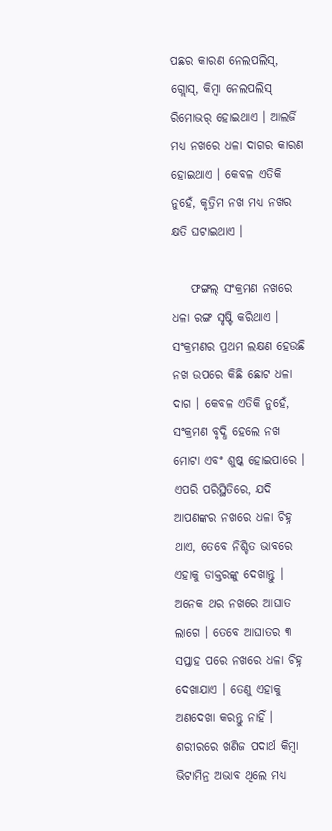ପଛର କାରଣ ନେଲପଲିସ୍, ଗ୍ଲୋସ୍, କିମ୍ବା ନେଲପଲିସ୍ ରିମୋଭର୍ ହୋଇଥାଏ । ଆଲର୍ଜି ମଧ୍ୟ ନଖରେ ଧଳା ଦାଗର କାରଣ ହୋଇଥାଏ । କେବଳ ଏତିକି ନୁହେଁ, କୃତ୍ରିମ ନଖ ମଧ୍ୟ ନଖର କ୍ଷତି ଘଟାଇଥାଏ ।

    ଫଙ୍ଗଲ୍ ସଂକ୍ରମଣ ନଖରେ ଧଳା ରଙ୍ଗ ସୃଷ୍ଟି କରିଥାଏ । ସଂକ୍ରମଣର ପ୍ରଥମ ଲକ୍ଷଣ ହେଉଛି ନଖ ଉପରେ କିଛି ଛୋଟ ଧଳା ଦାଗ । କେବଳ ଏତିକି ନୁହେଁ, ସଂକ୍ରମଣ ବୃଦ୍ଧି ହେଲେ ନଖ ମୋଟା ଏବଂ ଶୁଷ୍କ ହୋଇପାରେ । ଏପରି ପରିସ୍ଥିତିରେ, ଯଦି ଆପଣଙ୍କର ନଖରେ ଧଳା ଚିହ୍ନ ଥାଏ, ତେବେ ନିଶ୍ଚିତ ଭାବରେ ଏହାକୁ ଡାକ୍ତରଙ୍କୁ ଦେଖାନ୍ତୁ । ଅନେକ ଥର ନଖରେ ଆଘାତ ଲାଗେ । ତେବେ ଆଘାତର ୩ ସପ୍ତାହ ପରେ ନଖରେ ଧଳା ଚିହ୍ନ ଦେଖାଯାଏ । ତେଣୁ ଏହାକୁ ଅଣଦେଖା କରନ୍ତୁ ନାହିଁ । ଶରୀରରେ ଖଣିଜ ପଦାର୍ଥ କିମ୍ବା ଭିଟାମିନ୍ର ଅଭାବ ଥିଲେ ମଧ୍ୟ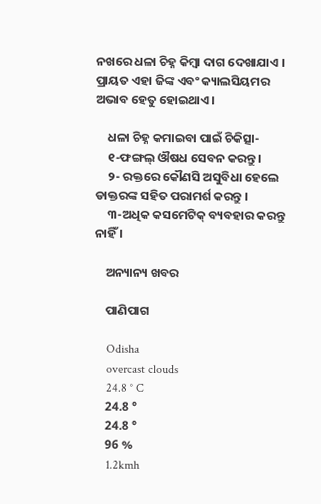ନଖରେ ଧଳା ଚିହ୍ନ କିମ୍ବା ଦାଗ ଦେଖାଯାଏ । ପ୍ରାୟତ ଏହା ଜିଙ୍କ ଏବଂ କ୍ୟାଲସିୟମର ଅଭାବ ହେତୁ ହୋଇଥାଏ ।

    ଧଳା ଚିହ୍ନ କମାଇବା ପାଇଁ ଚିକିତ୍ସା-
    ୧-ଫଙ୍ଗଲ୍ ଔଷଧ ସେବନ କରନ୍ତୁ ।
    ୨- ରକ୍ତରେ କୌଣସି ଅସୁବିଧା ହେଲେ ଡାକ୍ତରଙ୍କ ସହିତ ପରାମର୍ଶ କରନ୍ତୁ ।
    ୩-ଅଧିକ କସମେଟିକ୍ ବ୍ୟବହାର କରନ୍ତୁ ନାହିଁ ।

    ଅନ୍ୟାନ୍ୟ ଖବର

    ପାଣିପାଗ

    Odisha
    overcast clouds
    24.8 ° C
    24.8 °
    24.8 °
    96 %
    1.2kmh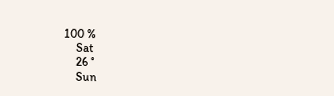100 %
    Sat
    26 °
    Sun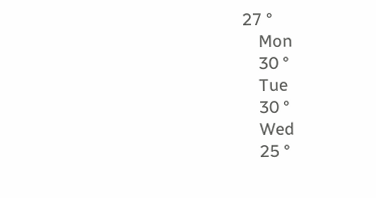27 °
    Mon
    30 °
    Tue
    30 °
    Wed
    25 °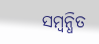ସମ୍ବନ୍ଧିତ